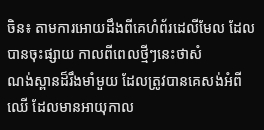ចិន៖ តាមការអោយដឹងពីគេហំព័រដេលីមែល ដែលបានចុះផ្សាយ កាលពីពេលថ្មីៗនេះថាសំ
ណង់ស្ពានដ៏រឹងមាំមួយ ដែលត្រូវបានគេសង់អំពីឈើ ដែលមានអាយុកាល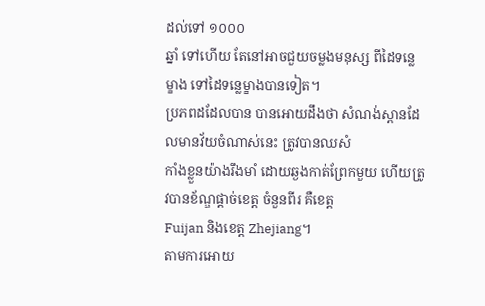ដល់ទៅ ១០០០
ឆ្នាំ ទៅហើយ តែនៅអាចជួយចម្លងមនុស្ស ពីដៃទន្លេម្ខាង ទៅដៃទន្លេម្ខាងបានទៀត។
ប្រភពដដែលបាន បានអោយដឹងថា សំណង់ស្ពានដែលមានវ័យចំណាស់នេះ ត្រូវបានឈសំ
កាំងខ្លួនយ៉ាងរឹងមាំ ដោយឆ្ងងកាត់ព្រែកមួយ ហើយត្រូវបានខ័ណ្ឌផ្ដាច់ខេត្ដ ចំនួនពីរ គឺខេត្ដ
Fuijan និងខេត្ដ Zhejiang។
តាមការអោយ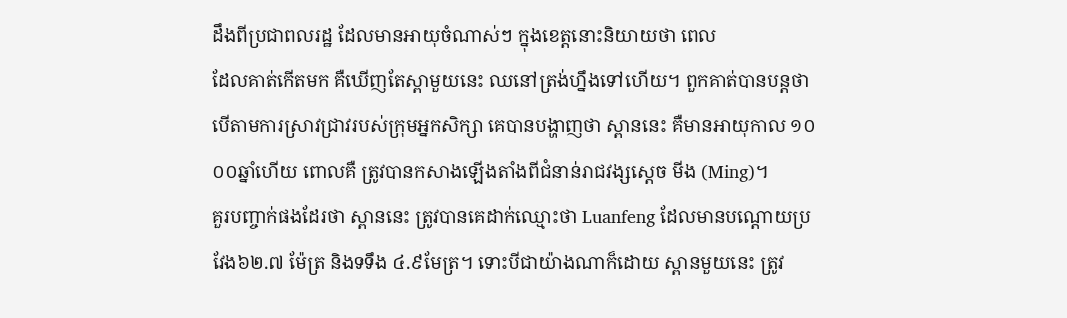ដឹងពីប្រជាពលរដ្ឋ ដែលមានអាយុចំណាស់ៗ ក្នុងខេត្ដនោះនិយាយថា ពេល
ដែលគាត់កើតមក គឺឃើញតែស្ពាមួយនេះ ឈនៅត្រង់ហ្នឹងទៅហើយ។ ពួកគាត់បានបន្ដថា
បើតាមការស្រាវជ្រាវរបស់ក្រុមអ្នកសិក្សា គេបានបង្ហាញថា ស្ពាននេះ គឺមានអាយុកាល ១០
០០ឆ្នាំហើយ ពោលគឺ ត្រូវបានកសាងឡើងតាំងពីជំនាន់រាជវង្សស្ដេច មីង (Ming)។
គួរបញ្ចាក់ផងដែរថា ស្ពាននេះ ត្រូវបានគេដាក់ឈ្មោះថា Luanfeng ដែលមានបណ្ដោយប្រ
វែង៦២.៧ ម៉ែត្រ និងទទឹង ៤.៩មែត្រ។ ទោះបីជាយ៉ាងណាក៏ដោយ ស្ពានមួយនេះ ត្រូវ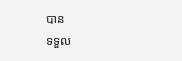បាន
ទទួល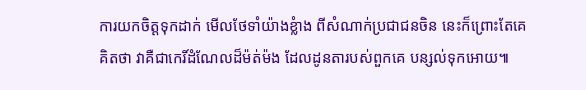ការយកចិត្ដទុកដាក់ មើលថែទាំយ៉ាងខ្លំាង ពីសំណាក់ប្រជាជនចិន នេះក៏ព្រោះតែគេ
គិតថា វាគឺជាកេរិ៍ដំណែលដ៏ម៉ត់ម៉ង ដែលដូនតារបស់ពួកគេ បន្សល់ទុកអោយ៕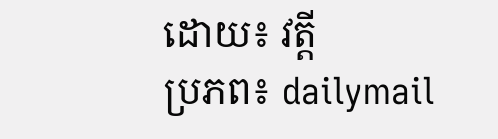ដោយ៖ វត្ដី
ប្រភព៖ dailymail